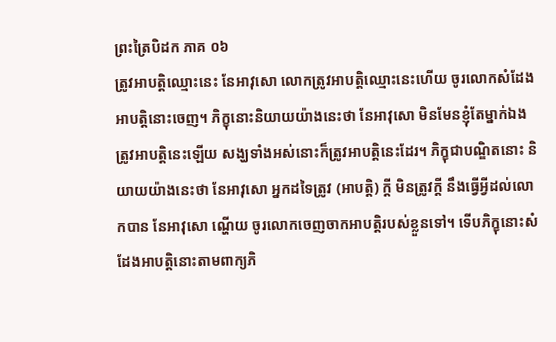ព្រះត្រៃបិដក ភាគ ០៦
ត្រូវអាបត្តិឈ្មោះនេះ នែអាវុសោ លោកត្រូវអាបត្តិឈ្មោះនេះហើយ ចូរលោកសំដែងអាបត្តិនោះចេញ។ ភិក្ខុនោះនិយាយយ៉ាងនេះថា នែអាវុសោ មិនមែនខ្ញុំតែម្នាក់ឯង ត្រូវអាបត្តិនេះឡើយ សង្ឃទាំងអស់នោះក៏ត្រូវអាបត្តិនេះដែរ។ ភិក្ខុជាបណ្ឌិតនោះ និយាយយ៉ាងនេះថា នែអាវុសោ អ្នកដទៃត្រូវ (អាបត្តិ) ក្តី មិនត្រូវក្តី នឹងធ្វើអ្វីដល់លោកបាន នែអាវុសោ ណ្ហើយ ចូរលោកចេញចាកអាបត្តិរបស់ខ្លួនទៅ។ ទើបភិក្ខុនោះសំដែងអាបត្តិនោះតាមពាក្យភិ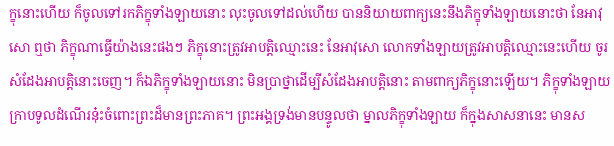ក្ខុនោះហើយ ក៏ចូលទៅរកភិក្ខុទាំងឡាយនោះ លុះចូលទៅដល់ហើយ បាននិយាយពាក្យនេះនឹងភិក្ខុទាំងឡាយនោះថា នែអាវុសោ ឮថា ភិក្ខុណាធ្វើយ៉ាងនេះផងៗ ភិក្ខុនោះត្រូវអាបត្តិឈ្មោះនេះ នែអាវុសោ លោកទាំងឡាយត្រូវអាបត្តិឈ្មោះនេះហើយ ចូរសំដែងអាបត្តិនោះចេញ។ ក៏ឯភិក្ខុទាំងឡាយនោះ មិនប្រាថ្នាដើម្បីសំដែងអាបត្តិនោះ តាមពាក្យភិក្ខុនោះឡើយ។ ភិក្ខុទាំងឡាយក្រាបទូលដំណើរនុ៎ះចំពោះព្រះដ៏មានព្រះភាគ។ ព្រះអង្គទ្រង់មានបន្ទូលថា ម្នាលភិក្ខុទាំងឡាយ ក៏ក្នុងសាសនានេះ មានស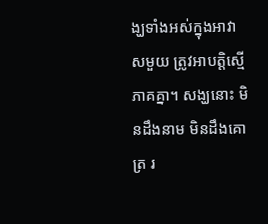ង្ឃទាំងអស់ក្នុងអាវាសមួយ ត្រូវអាបត្តិស្មើភាគគ្នា។ សង្ឃនោះ មិនដឹងនាម មិនដឹងគោត្រ រ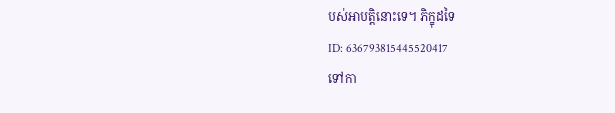បស់អាបត្តិនោះទេ។ ភិក្ខុដទៃ
ID: 636793815445520417
ទៅកា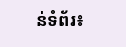ន់ទំព័រ៖